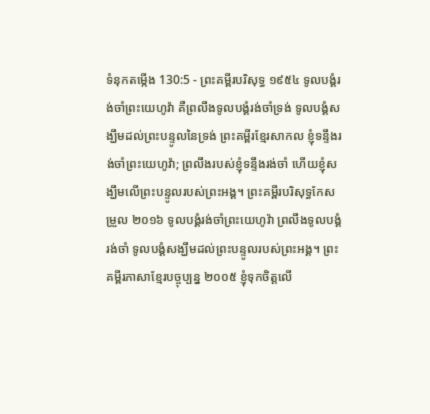ទំនុកតម្កើង 130:5 - ព្រះគម្ពីរបរិសុទ្ធ ១៩៥៤ ទូលបង្គំរង់ចាំព្រះយេហូវ៉ា គឺព្រលឹងទូលបង្គំរង់ចាំទ្រង់ ទូលបង្គំសង្ឃឹមដល់ព្រះបន្ទូលនៃទ្រង់ ព្រះគម្ពីរខ្មែរសាកល ខ្ញុំទន្ទឹងរង់ចាំព្រះយេហូវ៉ា; ព្រលឹងរបស់ខ្ញុំទន្ទឹងរង់ចាំ ហើយខ្ញុំសង្ឃឹមលើព្រះបន្ទូលរបស់ព្រះអង្គ។ ព្រះគម្ពីរបរិសុទ្ធកែសម្រួល ២០១៦ ទូលបង្គំរង់ចាំព្រះយេហូវ៉ា ព្រលឹងទូលបង្គំរង់ចាំ ទូលបង្គំសង្ឃឹមដល់ព្រះបន្ទូលរបស់ព្រះអង្គ។ ព្រះគម្ពីរភាសាខ្មែរបច្ចុប្បន្ន ២០០៥ ខ្ញុំទុកចិត្តលើ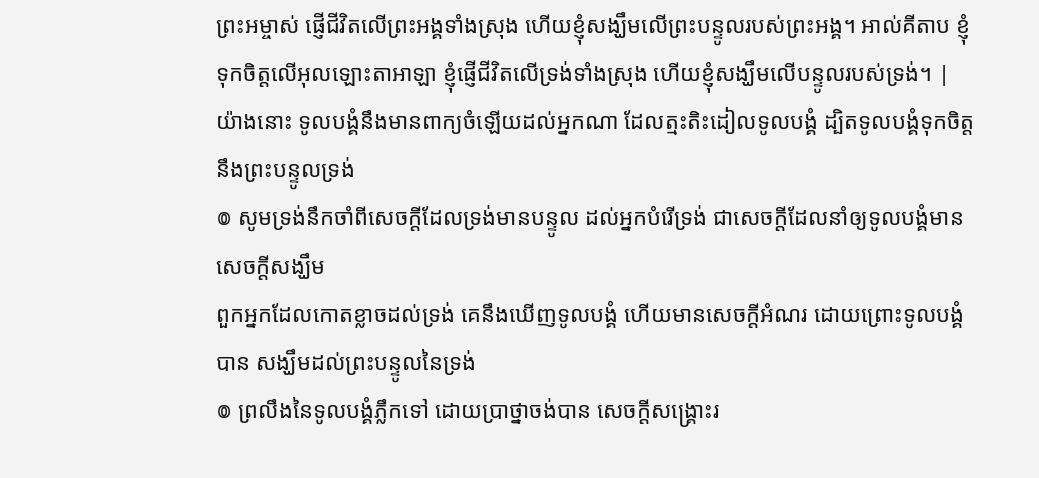ព្រះអម្ចាស់ ផ្ញើជីវិតលើព្រះអង្គទាំងស្រុង ហើយខ្ញុំសង្ឃឹមលើព្រះបន្ទូលរបស់ព្រះអង្គ។ អាល់គីតាប ខ្ញុំទុកចិត្តលើអុលឡោះតាអាឡា ខ្ញុំផ្ញើជីវិតលើទ្រង់ទាំងស្រុង ហើយខ្ញុំសង្ឃឹមលើបន្ទូលរបស់ទ្រង់។ |
យ៉ាងនោះ ទូលបង្គំនឹងមានពាក្យចំឡើយដល់អ្នកណា ដែលត្មះតិះដៀលទូលបង្គំ ដ្បិតទូលបង្គំទុកចិត្តនឹងព្រះបន្ទូលទ្រង់
៙ សូមទ្រង់នឹកចាំពីសេចក្ដីដែលទ្រង់មានបន្ទូល ដល់អ្នកបំរើទ្រង់ ជាសេចក្ដីដែលនាំឲ្យទូលបង្គំមានសេចក្ដីសង្ឃឹម
ពួកអ្នកដែលកោតខ្លាចដល់ទ្រង់ គេនឹងឃើញទូលបង្គំ ហើយមានសេចក្ដីអំណរ ដោយព្រោះទូលបង្គំបាន សង្ឃឹមដល់ព្រះបន្ទូលនៃទ្រង់
៙ ព្រលឹងនៃទូលបង្គំភ្លឹកទៅ ដោយប្រាថ្នាចង់បាន សេចក្ដីសង្គ្រោះរ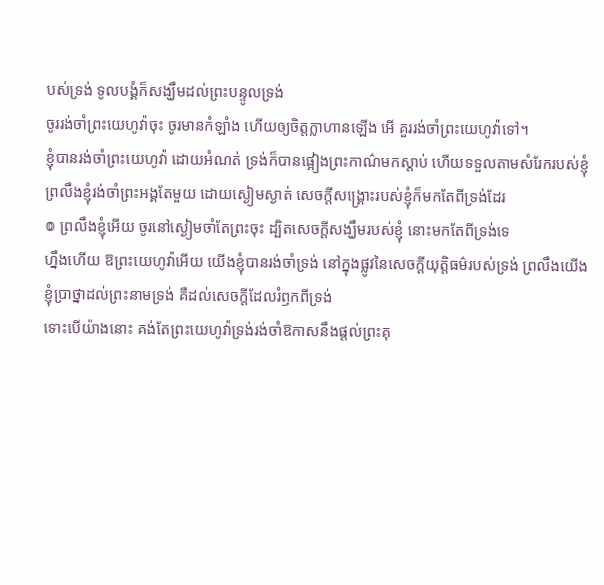បស់ទ្រង់ ទូលបង្គំក៏សង្ឃឹមដល់ព្រះបន្ទូលទ្រង់
ចូររង់ចាំព្រះយេហូវ៉ាចុះ ចូរមានកំឡាំង ហើយឲ្យចិត្តក្លាហានឡើង អើ គួររង់ចាំព្រះយេហូវ៉ាទៅ។
ខ្ញុំបានរង់ចាំព្រះយេហូវ៉ា ដោយអំណត់ ទ្រង់ក៏បានផ្អៀងព្រះកាណ៌មកស្តាប់ ហើយទទួលតាមសំរែករបស់ខ្ញុំ
ព្រលឹងខ្ញុំរង់ចាំព្រះអង្គតែមួយ ដោយស្ងៀមស្ងាត់ សេចក្ដីសង្គ្រោះរបស់ខ្ញុំក៏មកតែពីទ្រង់ដែរ
៙ ព្រលឹងខ្ញុំអើយ ចូរនៅស្ងៀមចាំតែព្រះចុះ ដ្បិតសេចក្ដីសង្ឃឹមរបស់ខ្ញុំ នោះមកតែពីទ្រង់ទេ
ហ្នឹងហើយ ឱព្រះយេហូវ៉ាអើយ យើងខ្ញុំបានរង់ចាំទ្រង់ នៅក្នុងផ្លូវនៃសេចក្ដីយុត្តិធម៌របស់ទ្រង់ ព្រលឹងយើងខ្ញុំប្រាថ្នាដល់ព្រះនាមទ្រង់ គឺដល់សេចក្ដីដែលរំឭកពីទ្រង់
ទោះបើយ៉ាងនោះ គង់តែព្រះយេហូវ៉ាទ្រង់រង់ចាំឱកាសនឹងផ្តល់ព្រះគុ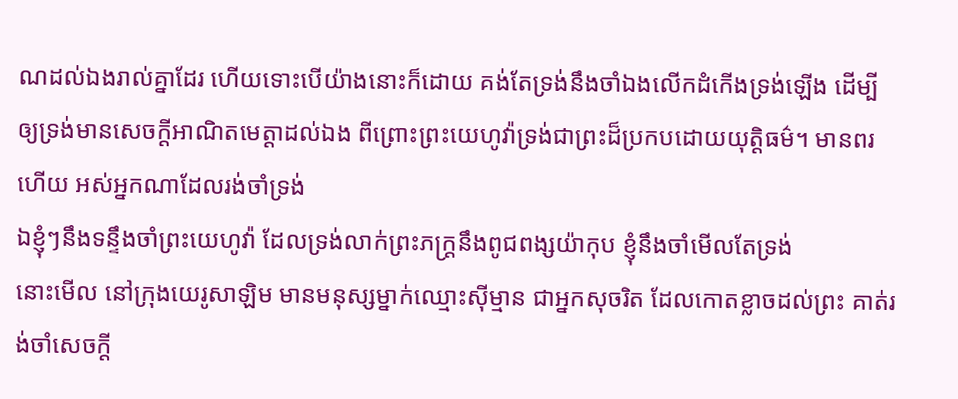ណដល់ឯងរាល់គ្នាដែរ ហើយទោះបើយ៉ាងនោះក៏ដោយ គង់តែទ្រង់នឹងចាំឯងលើកដំកើងទ្រង់ឡើង ដើម្បីឲ្យទ្រង់មានសេចក្ដីអាណិតមេត្តាដល់ឯង ពីព្រោះព្រះយេហូវ៉ាទ្រង់ជាព្រះដ៏ប្រកបដោយយុត្តិធម៌។ មានពរហើយ អស់អ្នកណាដែលរង់ចាំទ្រង់
ឯខ្ញុំៗនឹងទន្ទឹងចាំព្រះយេហូវ៉ា ដែលទ្រង់លាក់ព្រះភក្ត្រនឹងពូជពង្សយ៉ាកុប ខ្ញុំនឹងចាំមើលតែទ្រង់
នោះមើល នៅក្រុងយេរូសាឡិម មានមនុស្សម្នាក់ឈ្មោះស៊ីម្មាន ជាអ្នកសុចរិត ដែលកោតខ្លាចដល់ព្រះ គាត់រង់ចាំសេចក្ដី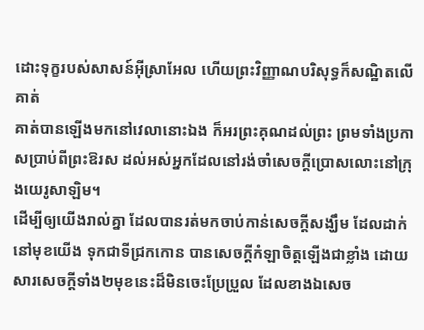ដោះទុក្ខរបស់សាសន៍អ៊ីស្រាអែល ហើយព្រះវិញ្ញាណបរិសុទ្ធក៏សណ្ឋិតលើគាត់
គាត់បានឡើងមកនៅវេលានោះឯង ក៏អរព្រះគុណដល់ព្រះ ព្រមទាំងប្រកាសប្រាប់ពីព្រះឱរស ដល់អស់អ្នកដែលនៅរង់ចាំសេចក្ដីប្រោសលោះនៅក្រុងយេរូសាឡិម។
ដើម្បីឲ្យយើងរាល់គ្នា ដែលបានរត់មកចាប់កាន់សេចក្ដីសង្ឃឹម ដែលដាក់នៅមុខយើង ទុកជាទីជ្រកកោន បានសេចក្ដីកំឡាចិត្តឡើងជាខ្លាំង ដោយសារសេចក្ដីទាំង២មុខនេះដ៏មិនចេះប្រែប្រួល ដែលខាងឯសេច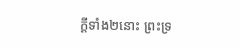ក្ដីទាំង២នោះ ព្រះទ្រ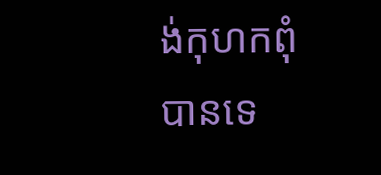ង់កុហកពុំបានទេ